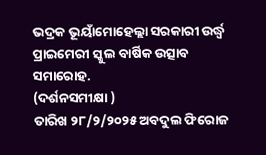ଭଦ୍ରକ ଭୂୟାଁମୋହେଲ୍ଲା ସରକାରୀ ଉର୍ଦ୍ଧ୍ୱ ପ୍ରାଇମେରୀ ସ୍କୁଲ ବାର୍ଷିକ ଉତ୍ସାବ ସମାରୋହ.
(ଦର୍ଶନସମୀକ୍ଷା )
ତାରିଖ ୨୮/୨/୨୦୨୫ ଅବଦୁଲ ଫିରୋଜ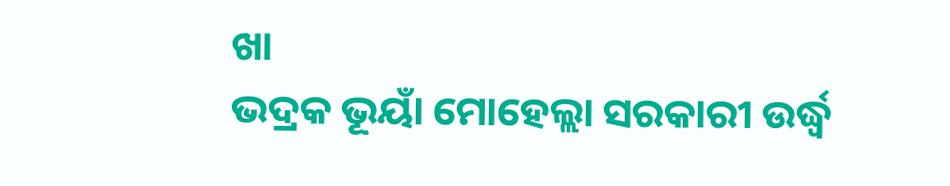ଖା
ଭଦ୍ରକ ଭୂୟାଁ ମୋହେଲ୍ଲା ସରକାରୀ ଉର୍ଦ୍ଧ୍ୱ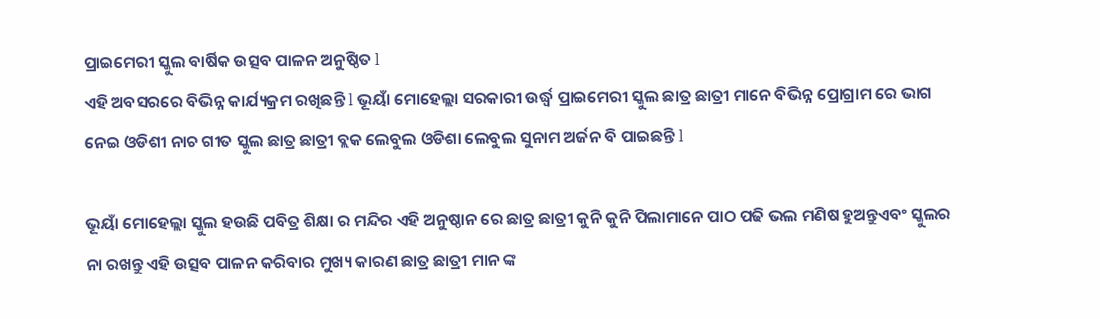ପ୍ରାଇମେରୀ ସ୍କୁଲ ବାର୍ଷିକ ଉତ୍ସବ ପାଳନ ଅନୁଷ୍ଠିତ l
ଏହି ଅବସରରେ ବିଭିନ୍ନ କାର୍ଯ୍ୟକ୍ରମ ରଖିଛନ୍ତି l ଭୂୟାଁ ମୋହେଲ୍ଲା ସରକାରୀ ଉର୍ଦ୍ଧ୍ୱ ପ୍ରାଇମେରୀ ସ୍କୁଲ ଛାତ୍ର ଛାତ୍ରୀ ମାନେ ବିଭିନ୍ନ ପ୍ରୋଗ୍ରାମ ରେ ଭାଗ ନେଇ ଓଡିଶୀ ନାଚ ଗୀତ ସ୍କୁଲ ଛାତ୍ର ଛାତ୍ରୀ ବ୍ଲକ ଲେବୁଲ ଓଡିଶା ଲେବୁଲ ସୁନାମ ଅର୍ଜନ ବି ପାଇଛନ୍ତି l

ଭୂୟାଁ ମୋହେଲ୍ଲା ସ୍କୁଲ ହଉଛି ପବିତ୍ର ଶିକ୍ଷା ର ମନ୍ଦିର ଏହି ଅନୁଷ୍ଠାନ ରେ ଛାତ୍ର ଛାତ୍ରୀ କୁନି କୁନି ପିଲାମାନେ ପାଠ ପଢି ଭଲ ମଣିଷ ହୁଅନ୍ତୁଏବଂ ସ୍କୁଲର ନା ରଖନ୍ତୁ ଏହି ଉତ୍ସବ ପାଳନ କରିବାର ମୁଖ୍ୟ କାରଣ ଛାତ୍ର ଛାତ୍ରୀ ମାନ ଙ୍କ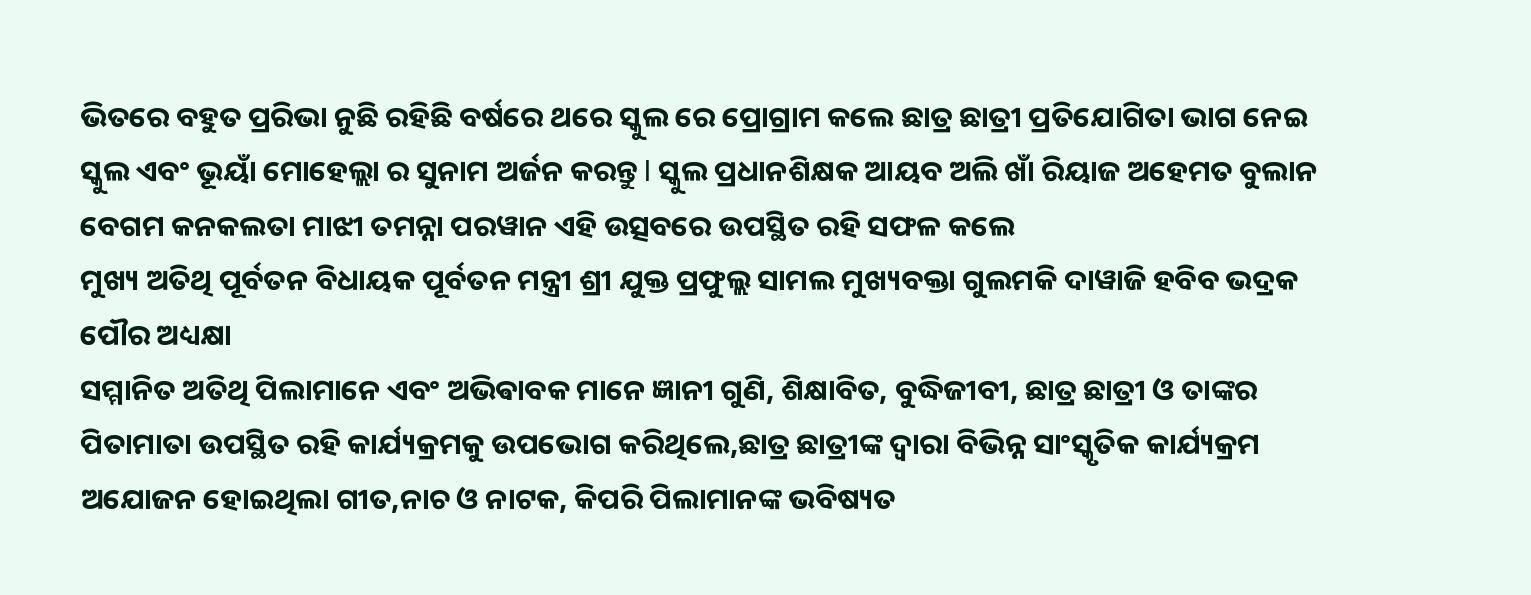ଭିତରେ ବହୁତ ପ୍ରରିଭା ନୁଛି ରହିଛି ବର୍ଷରେ ଥରେ ସ୍କୁଲ ରେ ପ୍ରୋଗ୍ରାମ କଲେ ଛାତ୍ର ଛାତ୍ରୀ ପ୍ରତିଯୋଗିତା ଭାଗ ନେଇ ସ୍କୁଲ ଏବଂ ଭୂୟାଁ ମୋହେଲ୍ଲା ର ସୁନାମ ଅର୍ଜନ କରନ୍ତୁ l ସ୍କୁଲ ପ୍ରଧାନଶିକ୍ଷକ ଆୟବ ଅଲି ଖାଁ ରିୟାଜ ଅହେମତ ବୁଲାନ ବେଗମ କନକଲତା ମାଝୀ ତମନ୍ନା ପରୱାନ ଏହି ଉତ୍ସବରେ ଉପସ୍ଥିତ ରହି ସଫଳ କଲେ
ମୁଖ୍ୟ ଅତିଥି ପୂର୍ବତନ ବିଧାୟକ ପୂର୍ବତନ ମନ୍ତ୍ରୀ ଶ୍ରୀ ଯୁକ୍ତ ପ୍ରଫୁଲ୍ଲ ସାମଲ ମୁଖ୍ୟବକ୍ତା ଗୁଲମକି ଦାୱାଜି ହବିବ ଭଦ୍ରକ ପୌର ଅଧ୍ୟକ୍ଷା
ସମ୍ମାନିତ ଅତିଥି ପିଲାମାନେ ଏବଂ ଅଭିଵାବକ ମାନେ ଜ୍ଞାନୀ ଗୁଣି, ଶିକ୍ଷାବିତ, ବୁଦ୍ଧିଜୀବୀ, ଛାତ୍ର ଛାତ୍ରୀ ଓ ତାଙ୍କର ପିତାମାତା ଉପସ୍ଥିତ ରହି କାର୍ଯ୍ୟକ୍ରମକୁ ଉପଭୋଗ କରିଥିଲେ,ଛାତ୍ର ଛାତ୍ରୀଙ୍କ ଦ୍ୱାରା ବିଭିନ୍ନ ସାଂସ୍କୃତିକ କାର୍ଯ୍ୟକ୍ରମ ଅଯୋଜନ ହୋଇଥିଲା ଗୀତ,ନାଚ ଓ ନାଟକ, କିପରି ପିଲାମାନଙ୍କ ଭବିଷ୍ୟତ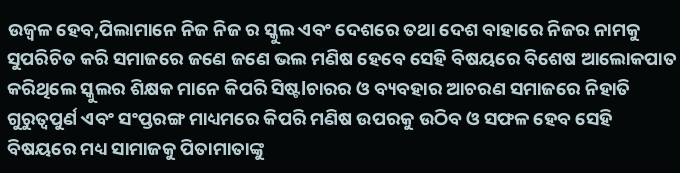ଉଜ୍ୱଳ ହେବ,ପିଲାମାନେ ନିଜ ନିଜ ର ସ୍କୁଲ ଏବଂ ଦେଶରେ ତଥା ଦେଶ ବାହାରେ ନିଜର ନାମକୁ ସୁପରିଚିତ କରି ସମାଜରେ ଜଣେ ଜଣେ ଭଲ ମଣିଷ ହେବେ ସେହି ବିଷୟରେ ବିଶେଷ ଆଲୋକପାତ କରିଥିଲେ ସ୍କୁଲର ଶିକ୍ଷକ ମାନେ କିପରି ସିଷ୍ଟlଚାରର ଓ ବ୍ୟବହାର ଆଚରଣ ସମାଜରେ ନିହାତି ଗୁରୁତ୍ୱପୁର୍ଣ ଏବଂ ସଂପ୍ତରଙ୍ଗ ମାଧ୍ୟମରେ କିପରି ମଣିଷ ଉପରକୁ ଉଠିବ ଓ ସଫଳ ହେବ ସେହି ବିଷୟରେ ମଧ୍ୟ ସାମାଜକୁ ପିତାମାତାଙ୍କୁ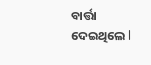ବାର୍ତ୍ତା ଦେଇଥିଲେ l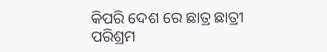କିପରି ଦେଶ ରେ ଛାତ୍ର ଛାତ୍ରୀ ପରିଶ୍ରମ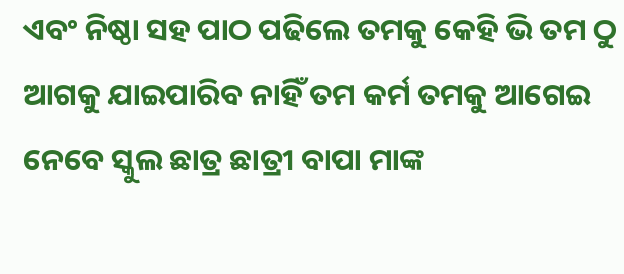ଏବଂ ନିଷ୍ଠା ସହ ପାଠ ପଢିଲେ ତମକୁ କେହି ଭି ତମ ଠୁ ଆଗକୁ ଯାଇପାରିବ ନାହିଁ ତମ କର୍ମ ତମକୁ ଆଗେଇ ନେବେ ସ୍କୁଲ ଛାତ୍ର ଛାତ୍ରୀ ବାପା ମାଙ୍କ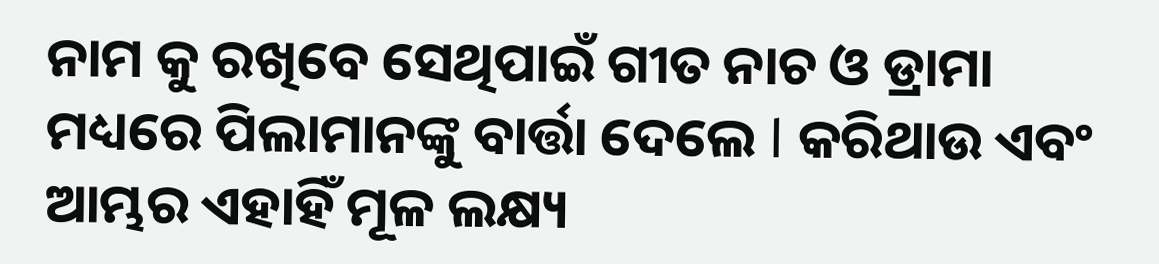ନାମ କୁ ରଖିବେ ସେଥିପାଇଁ ଗୀତ ନାଚ ଓ ଡ୍ରାମା ମଧ୍ୟରେ ପିଲାମାନଙ୍କୁ ବାର୍ତ୍ତା ଦେଲେ l କରିଥାଉ ଏବଂ ଆମ୍ଭର ଏହାହିଁ ମୂଳ ଲକ୍ଷ୍ୟ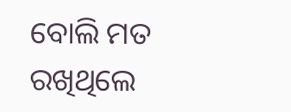ବୋଲି ମତ ରଖିଥିଲେ